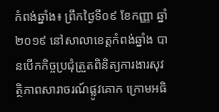កំពង់ឆ្នាំង៖ ព្រឹកថ្ងៃទី០៩ ខែកញ្ញា ឆ្នាំ២០១៩ នៅសាលាខេត្តកំពង់ឆ្នាំង បានបើកកិច្ចប្រជុំត្រួតពិនិត្យការងារសុវត្ថិភាពសារាចរណ៍ផ្លូវគោក ក្រោមអធិ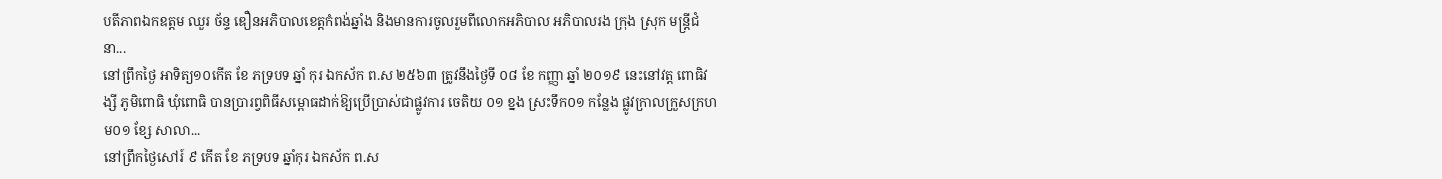បតីភាពឯកឧត្តម ឈួរ ច័ន្ទ ឌឿនអភិបាលខេត្តកំពង់ឆ្នាំង និងមានការចូលរួមពីលោកអភិបាល អភិបាលរង ក្រុង ស្រុក មន្ត្រីជំនា...
នៅព្រឹកថ្ងៃ អាទិត្យ១០កើត ខែ ភទ្របទ ឆ្នាំ កុរ ឯកស័ក ព.ស ២៥៦៣ ត្រូវនឹងថ្ងៃទី ០៨ ខែ កញ្ញា ឆ្នាំ ២០១៩ នេះនៅវត្ត ពោធិវង្សី ភូមិពោធិ ឃុំពោធិ បានប្រារព្វពិធីសម្ពោធដាក់ឱ្យប្រើប្រាស់ជាផ្លូវការ ចេតិយ ០១ ខ្នង ស្រះទឹក០១ កន្លែង ផ្លូវក្រាលក្រួសក្រហម០១ ខ្សែ សាលា...
នៅព្រឹកថ្ងៃសៅរ៍ ៩ កើត ខែ ភទ្របទ ឆ្នាំកុរ ឯកស័ក ព.ស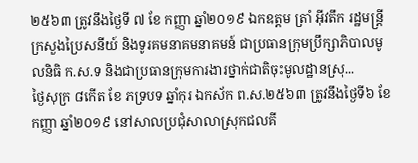២៥៦៣ ត្រូវនឹងថ្ងៃទី ៧ ខែ កញ្ញា ឆ្នាំ២០១៩ ឯកឧត្ដម ត្រាំ អុីវតឹក រដ្ឋមន្ត្រីក្រសួងប្រៃសនីយ៍ និងទូរគមនាគមនាគមន៍ ជាប្រធានក្រុមប្រឹក្សាភិបាលមូលនិធិ ក.ស.ទ និងជាប្រធានក្រុមការងារថ្នាក់ជាតិចុះមូលដ្ឋានស្រុ...
ថ្ងៃសុក្រ ៨កើត ខែ ភទ្របទ ឆ្នាំកុរ ឯកស័ក ព.ស.២៥៦៣ ត្រូវនឹងថ្ងៃទី៦ ខែកញ្ញា ឆ្នាំ២០១៩ នៅសាលប្រជុំសាលាស្រុកជលគី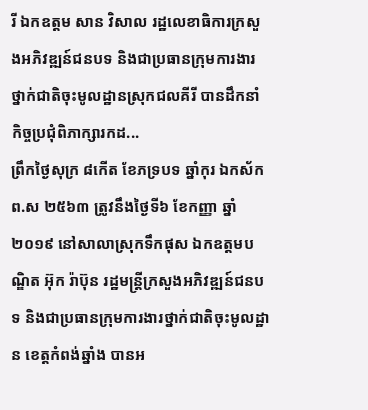រី ឯកឧត្ដម សាន វិសាល រដ្ឋលេខាធិការក្រសួងអភិវឌ្ឍន៍ជនបទ និងជាប្រធានក្រុមការងារថ្នាក់ជាតិចុះមូលដ្ឋានស្រុកជលគីរី បានដឹកនាំកិច្ចប្រជុំពិភាក្សារកដ...
ព្រឹកថ្ងៃសុក្រ ៨កើត ខែភទ្របទ ឆ្នាំកុរ ឯកស័ក ព.ស ២៥៦៣ ត្រូវនឹងថ្ងៃទី៦ ខែកញ្ញា ឆ្នាំ ២០១៩ នៅសាលាស្រុកទឹកផុស ឯកឧត្តមបណ្ឌិត អ៊ុក រ៉ាប៊ុន រដ្ឋមន្រ្តីក្រសួងអភិវឌ្ឍន៍ជនបទ និងជាប្រធានក្រុមការងារថ្នាក់ជាតិចុះមូលដ្ឋាន ខេត្តកំពង់ឆ្នាំង បានអ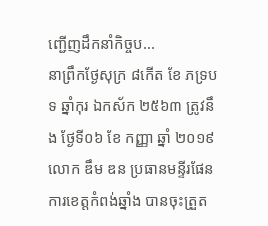ញ្ជេីញដឹកនាំកិច្ចប...
នាព្រឹកថ្ងែសុក្រ ៨កើត ខែ ភទ្របទ ឆ្នាំកុរ ឯកស័ក ២៥៦៣ ត្រូវនឹង ថ្ងែទី០៦ ខែ កញ្ញា ឆ្នាំ ២០១៩ លោក ឌឹម ឌន ប្រធានមន្ទីរផែនការខេត្តកំពង់ឆ្នាំង បានចុះត្រួត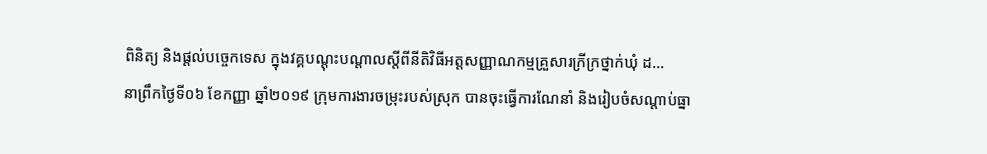ពិនិត្យ និងផ្ដល់បច្ចេកទេស ក្នុងវគ្គបណ្ដុះបណ្ដាលស្តីពីនីតិវិធីអត្តសញ្ញាណកម្មគ្រួសារក្រីក្រថ្នាក់ឃុំ ដ...
នាព្រឹកថ្ងៃទី០៦ ខែកញ្ញា ឆ្នាំ២០១៩ ក្រុមការងារចម្រុះរបស់ស្រុក បានចុះធ្វើការណែនាំ និងរៀបចំសណ្តាប់ធ្នា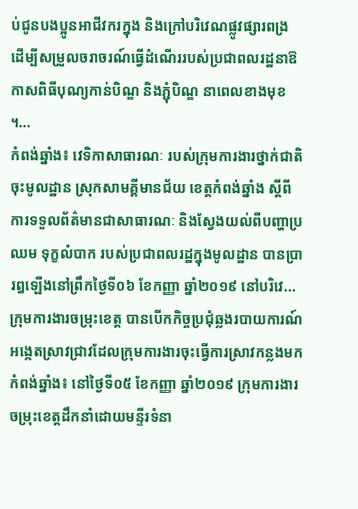ប់ជូនបងប្អូនអាជីវករក្នុង និងក្រៅបរិវេណផ្លូវផ្សារពង្រ ដើម្បីសម្រួលចរាចរណ៍ធ្វើដំណើររបស់ប្រជាពលរដ្ឋនាឱកាសពិធីបុណ្យកាន់បិណ្ឌ និងភ្ជុំបិណ្ឌ នាពេលខាងមុខ ។...
កំពង់ឆ្នាំង៖ វេទិកាសាធារណៈ របស់ក្រុមការងារថ្នាក់ជាតិចុះមូលដ្ឋាន ស្រុកសាមគ្គីមានជ័យ ខេត្តកំពង់ឆ្នាំង ស្តីពីការទទួលព័ត៌មានជាសាធារណៈ និងស្វែងយល់ពីបញ្ហាប្រឈម ទុក្ខលំបាក របស់ប្រជាពលរដ្ឋក្នុងមូលដ្ឋាន បានប្រារឰឡើងនៅព្រឹកថ្ងៃទី០៦ ខែកញ្ញា ឆ្នាំ២០១៩ នៅបរិវេ...
ក្រុមការងារចម្រុះខេត្ត បានបេីកកិច្ចប្រជុំឆ្លងរបាយការណ៍ អង្កេតស្រាវជ្រាវដែលក្រុមការងារចុះធ្វេីការស្រាវកន្លងមក កំពង់ឆ្នាំង៖ នៅថ្ងៃទី០៥ ខែកញ្ញា ឆ្នាំ២០១៩ ក្រុមការងារចម្រុះខេត្តដឹកនាំដោយមន្ទីរទំនា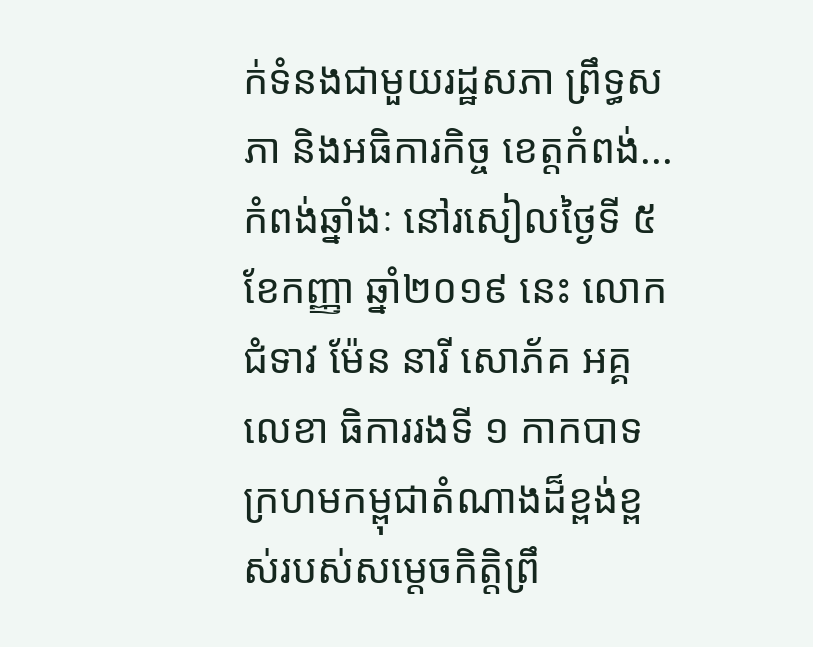ក់ទំនងជាមួយរដ្ឋសភា ព្រឹទ្ធសភា និងអធិការកិច្ច ខេត្តកំពង់...
កំពង់ឆ្នាំងៈ នៅរសៀលថ្ងៃទី ៥ ខែកញ្ញា ឆ្នាំ២០១៩ នេះ លោកជំទាវ ម៉ែន នារី សោភ័គ អគ្គលេខា ធិការរងទី ១ កាកបាទក្រហមកម្ពុជាតំណាងដ៏ខ្ពង់ខ្ពស់របស់សម្តេចកិត្តិព្រឹ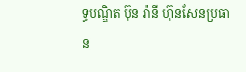ទ្ធបណ្ឌិត ប៊ុន រ៉ានី ហ៊ុនសែនប្រធាន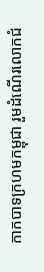កាកបាទក្រហមកម្ពុជា រួមដំណើរលោកជំ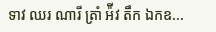ទាវ ឈរ ណារី ត្រាំ អ៉ីវ តឹក ឯកឧ...